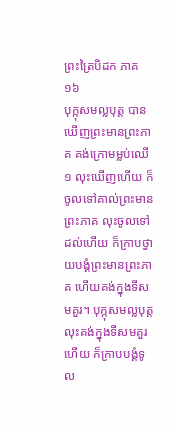ព្រះត្រៃបិដក ភាគ ១៦
បុក្កុសមល្លបុត្ត បានឃើញព្រះមានព្រះភាគ គង់ក្រោមម្លប់ឈើ១ លុះឃើញហើយ ក៏ចូលទៅគាល់ព្រះមានព្រះភាគ លុះចូលទៅដល់ហើយ ក៏ក្រាបថ្វាយបង្គំព្រះមានព្រះភាគ ហើយគង់ក្នុងទីសមគួរ។ បុក្កុសមល្លបុត្ត លុះគង់ក្នុងទីសមគួរហើយ ក៏ក្រាបបង្គំទូល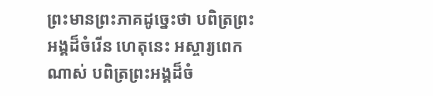ព្រះមានព្រះភាគដូច្នេះថា បពិត្រព្រះអង្គដ៏ចំរើន ហេតុនេះ អស្ចារ្យពេកណាស់ បពិត្រព្រះអង្គដ៏ចំ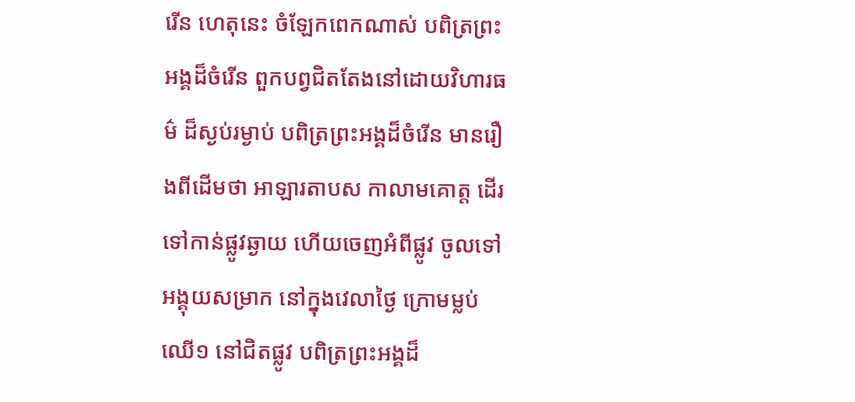រើន ហេតុនេះ ចំឡែកពេកណាស់ បពិត្រព្រះអង្គដ៏ចំរើន ពួកបព្វជិតតែងនៅដោយវិហារធម៌ ដ៏ស្ងប់រម្ងាប់ បពិត្រព្រះអង្គដ៏ចំរើន មានរឿងពីដើមថា អាឡារតាបស កាលាមគោត្ត ដើរទៅកាន់ផ្លូវឆ្ងាយ ហើយចេញអំពីផ្លូវ ចូលទៅអង្គុយសម្រាក នៅក្នុងវេលាថ្ងៃ ក្រោមម្លប់ឈើ១ នៅជិតផ្លូវ បពិត្រព្រះអង្គដ៏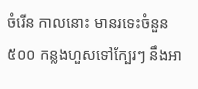ចំរើន កាលនោះ មានរទេះចំនួន៥០០ កន្លងហួសទៅក្បែរៗ នឹងអា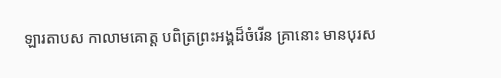ឡារតាបស កាលាមគោត្ត បពិត្រព្រះអង្គដ៏ចំរើន គ្រានោះ មានបុរស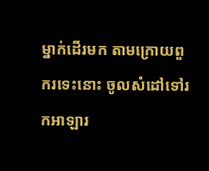ម្នាក់ដើរមក តាមក្រោយពួករទេះនោះ ចូលសំដៅទៅរកអាឡារ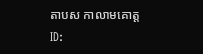តាបស កាលាមគោត្ត
ID: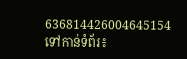636814426004645154
ទៅកាន់ទំព័រ៖